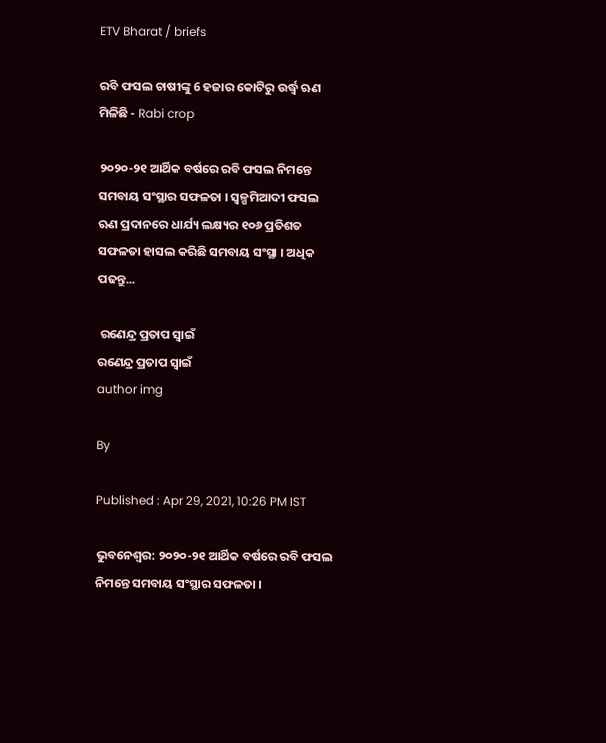ETV Bharat / briefs

ରବି ଫସଲ ଚାଷୀଙ୍କୁ 6 ହଜାର କୋଟିରୁ ଉର୍ଦ୍ଧ୍ବ ଋଣ ମିଳିଛି - Rabi crop

୨୦୨୦-୨୧ ଆର୍ଥିକ ବର୍ଷରେ ରବି ଫସଲ ନିମନ୍ତେ ସମବାୟ ସଂସ୍ଥାର ସଫଳତା । ସ୍ବଳ୍ପମିଆଦୀ ଫସଲ ଋଣ ପ୍ରଦାନରେ ଧାର୍ଯ୍ୟ ଲକ୍ଷ୍ୟର ୧୦୬ ପ୍ରତିଶତ ସଫଳତା ହାସଲ କରିଛି ସମବାୟ ସଂସ୍ଥା । ଅଧିକ ପଢନ୍ତୁ...

 ରଣେନ୍ଦ୍ର ପ୍ରତାପ ସ୍ବାଇଁ
ରଣେନ୍ଦ୍ର ପ୍ରତାପ ସ୍ବାଇଁ
author img

By

Published : Apr 29, 2021, 10:26 PM IST

ଭୁବନେଶ୍ବର: ୨୦୨୦-୨୧ ଆର୍ଥିକ ବର୍ଷରେ ରବି ଫସଲ ନିମନ୍ତେ ସମବାୟ ସଂସ୍ଥାର ସଫଳତା ।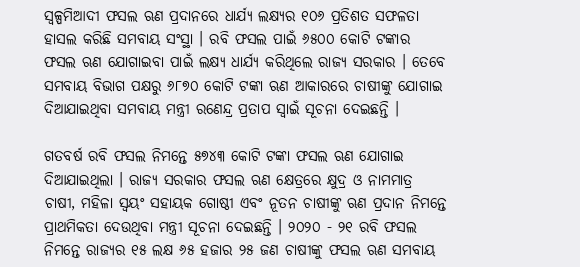ସ୍ବଳ୍ପମିଆଦୀ ଫସଲ ଋଣ ପ୍ରଦାନରେ ଧାର୍ଯ୍ୟ ଲକ୍ଷ୍ୟର ୧୦୬ ପ୍ରତିଶତ ସଫଳତା ହାସଲ କରିଛି ସମବାୟ ସଂସ୍ଥା । ରବି ଫସଲ ପାଇଁ ୬୫୦୦ କୋଟି ଟଙ୍କାର ଫସଲ ଋଣ ଯୋଗାଇବା ପାଇଁ ଲକ୍ଷ୍ୟ ଧାର୍ଯ୍ୟ କରିଥିଲେ ରାଜ୍ୟ ସରକାର । ତେବେ ସମବାୟ ବିଭାଗ ପକ୍ଷରୁ ୬୮୭୦ କୋଟି ଟଙ୍କା ଋଣ ଆକାରରେ ଚାଷୀଙ୍କୁ ଯୋଗାଇ ଦିଆଯାଇଥିବା ସମବାୟ ମନ୍ତ୍ରୀ ରଣେନ୍ଦ୍ର ପ୍ରତାପ ସ୍ବାଇଁ ସୂଚନା ଦେଇଛନ୍ତି ।

ଗତବର୍ଷ ରବି ଫସଲ ନିମନ୍ତେ ୫୭୪୩ କୋଟି ଟଙ୍କା ଫସଲ ଋଣ ଯୋଗାଇ ଦିଆଯାଇଥିଲା । ରାଜ୍ୟ ସରକାର ଫସଲ ଋଣ କ୍ଷେତ୍ରରେ କ୍ଷୁଦ୍ର ଓ ନାମମାତ୍ର ଚାଷୀ, ମହିଳା ସ୍ଵୟଂ ସହାୟକ ଗୋଷ୍ଠୀ ଏବଂ ନୂତନ ଚାଷୀଙ୍କୁ ଋଣ ପ୍ରଦାନ ନିମନ୍ତେ ପ୍ରାଥମିକତା ଦେଉଥିବା ମନ୍ତ୍ରୀ ସୂଚନା ଦେଇଛନ୍ତି । ୨୦୨୦ - ୨୧ ରବି ଫସଲ ନିମନ୍ତେ ରାଜ୍ୟର ୧୫ ଲକ୍ଷ ୬୫ ହଜାର ୨୫ ଜଣ ଚାଷୀଙ୍କୁ ଫସଲ ଋଣ ସମବାୟ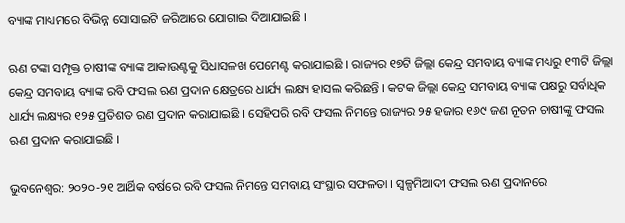ବ୍ୟାଙ୍କ ମାଧ୍ୟମରେ ବିଭିନ୍ନ ସୋସାଇଟି ଜରିଆରେ ଯୋଗାଇ ଦିଆଯାଇଛି ।

ଋଣ ଟଙ୍କା ସମ୍ପୃକ୍ତ ଚାଷୀଙ୍କ ବ୍ୟାଙ୍କ ଆକାଉଣ୍ଟକୁ ସିଧାସଳଖ ପେମେଣ୍ଟ କରାଯାଇଛି । ରାଜ୍ୟର ୧୭ଟି ଜିଲ୍ଲା କେନ୍ଦ୍ର ସମବାୟ ବ୍ୟାଙ୍କ ମଧ୍ୟରୁ ୧୩ଟି ଜିଲ୍ଲା କେନ୍ଦ୍ର ସମବାୟ ବ୍ୟାଙ୍କ ରବି ଫସଲ ଋଣ ପ୍ରଦାନ କ୍ଷେତ୍ରରେ ଧାର୍ଯ୍ୟ ଲକ୍ଷ୍ୟ ହାସଲ କରିଛନ୍ତି । କଟକ ଜିଲ୍ଲା କେନ୍ଦ୍ର ସମବାୟ ବ୍ୟାଙ୍କ ପକ୍ଷରୁ ସର୍ବାଧିକ ଧାର୍ଯ୍ୟ ଲକ୍ଷ୍ୟର ୧୨୫ ପ୍ରତିଶତ ରଣ ପ୍ରଦାନ କରାଯାଇଛି । ସେହିପରି ରବି ଫସଲ ନିମନ୍ତେ ରାଜ୍ୟର ୨୫ ହଜାର ୧୬୯ ଜଣ ନୂତନ ଚାଷୀଙ୍କୁ ଫସଲ ଋଣ ପ୍ରଦାନ କରାଯାଇଛି ।

ଭୁବନେଶ୍ବର: ୨୦୨୦-୨୧ ଆର୍ଥିକ ବର୍ଷରେ ରବି ଫସଲ ନିମନ୍ତେ ସମବାୟ ସଂସ୍ଥାର ସଫଳତା । ସ୍ବଳ୍ପମିଆଦୀ ଫସଲ ଋଣ ପ୍ରଦାନରେ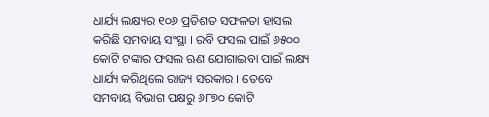ଧାର୍ଯ୍ୟ ଲକ୍ଷ୍ୟର ୧୦୬ ପ୍ରତିଶତ ସଫଳତା ହାସଲ କରିଛି ସମବାୟ ସଂସ୍ଥା । ରବି ଫସଲ ପାଇଁ ୬୫୦୦ କୋଟି ଟଙ୍କାର ଫସଲ ଋଣ ଯୋଗାଇବା ପାଇଁ ଲକ୍ଷ୍ୟ ଧାର୍ଯ୍ୟ କରିଥିଲେ ରାଜ୍ୟ ସରକାର । ତେବେ ସମବାୟ ବିଭାଗ ପକ୍ଷରୁ ୬୮୭୦ କୋଟି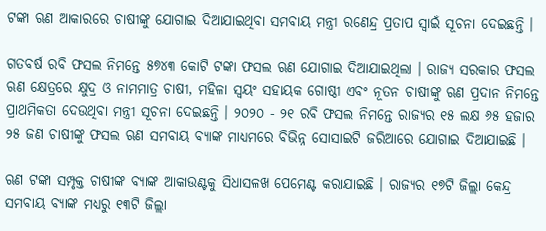ଟଙ୍କା ଋଣ ଆକାରରେ ଚାଷୀଙ୍କୁ ଯୋଗାଇ ଦିଆଯାଇଥିବା ସମବାୟ ମନ୍ତ୍ରୀ ରଣେନ୍ଦ୍ର ପ୍ରତାପ ସ୍ବାଇଁ ସୂଚନା ଦେଇଛନ୍ତି ।

ଗତବର୍ଷ ରବି ଫସଲ ନିମନ୍ତେ ୫୭୪୩ କୋଟି ଟଙ୍କା ଫସଲ ଋଣ ଯୋଗାଇ ଦିଆଯାଇଥିଲା । ରାଜ୍ୟ ସରକାର ଫସଲ ଋଣ କ୍ଷେତ୍ରରେ କ୍ଷୁଦ୍ର ଓ ନାମମାତ୍ର ଚାଷୀ, ମହିଳା ସ୍ଵୟଂ ସହାୟକ ଗୋଷ୍ଠୀ ଏବଂ ନୂତନ ଚାଷୀଙ୍କୁ ଋଣ ପ୍ରଦାନ ନିମନ୍ତେ ପ୍ରାଥମିକତା ଦେଉଥିବା ମନ୍ତ୍ରୀ ସୂଚନା ଦେଇଛନ୍ତି । ୨୦୨୦ - ୨୧ ରବି ଫସଲ ନିମନ୍ତେ ରାଜ୍ୟର ୧୫ ଲକ୍ଷ ୬୫ ହଜାର ୨୫ ଜଣ ଚାଷୀଙ୍କୁ ଫସଲ ଋଣ ସମବାୟ ବ୍ୟାଙ୍କ ମାଧ୍ୟମରେ ବିଭିନ୍ନ ସୋସାଇଟି ଜରିଆରେ ଯୋଗାଇ ଦିଆଯାଇଛି ।

ଋଣ ଟଙ୍କା ସମ୍ପୃକ୍ତ ଚାଷୀଙ୍କ ବ୍ୟାଙ୍କ ଆକାଉଣ୍ଟକୁ ସିଧାସଳଖ ପେମେଣ୍ଟ କରାଯାଇଛି । ରାଜ୍ୟର ୧୭ଟି ଜିଲ୍ଲା କେନ୍ଦ୍ର ସମବାୟ ବ୍ୟାଙ୍କ ମଧ୍ୟରୁ ୧୩ଟି ଜିଲ୍ଲା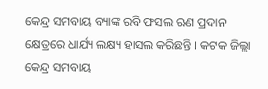କେନ୍ଦ୍ର ସମବାୟ ବ୍ୟାଙ୍କ ରବି ଫସଲ ଋଣ ପ୍ରଦାନ କ୍ଷେତ୍ରରେ ଧାର୍ଯ୍ୟ ଲକ୍ଷ୍ୟ ହାସଲ କରିଛନ୍ତି । କଟକ ଜିଲ୍ଲା କେନ୍ଦ୍ର ସମବାୟ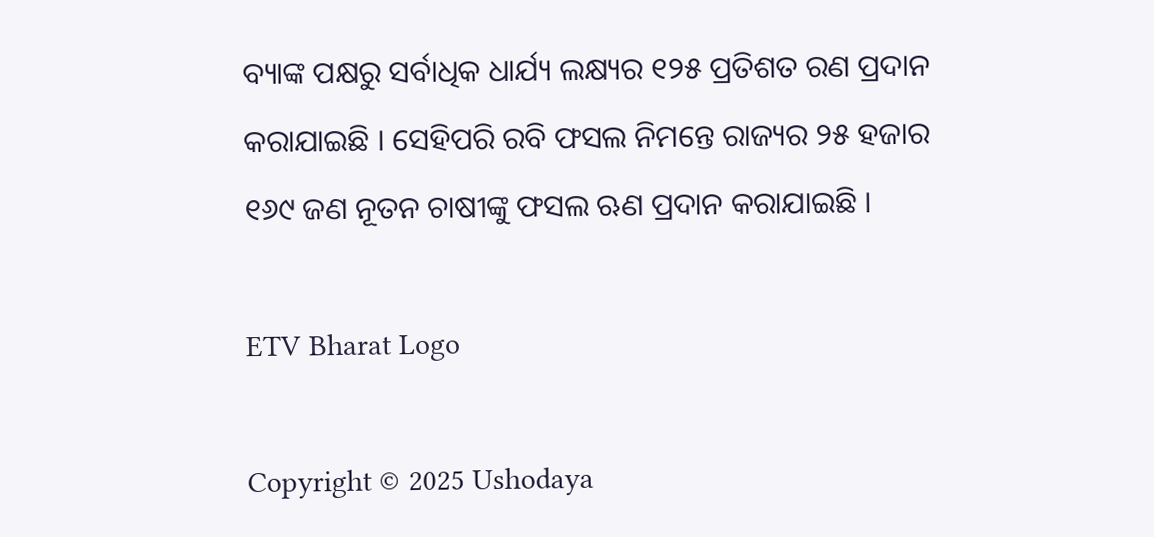ବ୍ୟାଙ୍କ ପକ୍ଷରୁ ସର୍ବାଧିକ ଧାର୍ଯ୍ୟ ଲକ୍ଷ୍ୟର ୧୨୫ ପ୍ରତିଶତ ରଣ ପ୍ରଦାନ କରାଯାଇଛି । ସେହିପରି ରବି ଫସଲ ନିମନ୍ତେ ରାଜ୍ୟର ୨୫ ହଜାର ୧୬୯ ଜଣ ନୂତନ ଚାଷୀଙ୍କୁ ଫସଲ ଋଣ ପ୍ରଦାନ କରାଯାଇଛି ।

ETV Bharat Logo

Copyright © 2025 Ushodaya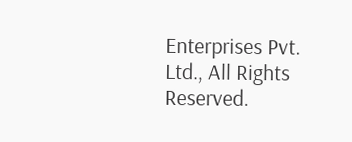Enterprises Pvt. Ltd., All Rights Reserved.